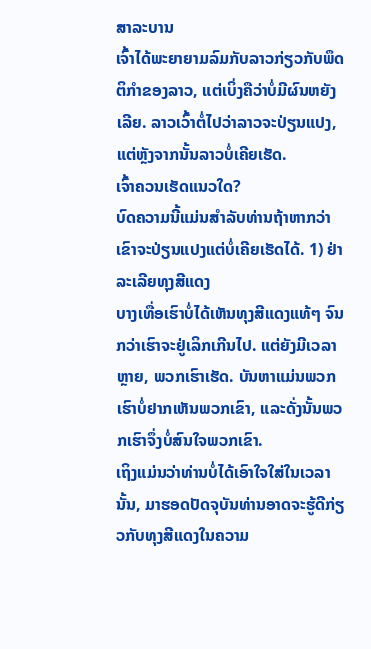ສາລະບານ
ເຈົ້າໄດ້ພະຍາຍາມລົມກັບລາວກ່ຽວກັບພຶດຕິກຳຂອງລາວ, ແຕ່ເບິ່ງຄືວ່າບໍ່ມີຜົນຫຍັງເລີຍ. ລາວເວົ້າຕໍ່ໄປວ່າລາວຈະປ່ຽນແປງ, ແຕ່ຫຼັງຈາກນັ້ນລາວບໍ່ເຄີຍເຮັດ.
ເຈົ້າຄວນເຮັດແນວໃດ?
ບົດຄວາມນີ້ແມ່ນສໍາລັບທ່ານຖ້າຫາກວ່າເຂົາຈະປ່ຽນແປງແຕ່ບໍ່ເຄີຍເຮັດໄດ້. 1) ຢ່າລະເລີຍທຸງສີແດງ
ບາງເທື່ອເຮົາບໍ່ໄດ້ເຫັນທຸງສີແດງແທ້ໆ ຈົນກວ່າເຮົາຈະຢູ່ເລິກເກີນໄປ. ແຕ່ຍັງມີເວລາຫຼາຍ, ພວກເຮົາເຮັດ. ບັນຫາແມ່ນພວກເຮົາບໍ່ຢາກເຫັນພວກເຂົາ, ແລະດັ່ງນັ້ນພວກເຮົາຈຶ່ງບໍ່ສົນໃຈພວກເຂົາ.
ເຖິງແມ່ນວ່າທ່ານບໍ່ໄດ້ເອົາໃຈໃສ່ໃນເວລານັ້ນ, ມາຮອດປັດຈຸບັນທ່ານອາດຈະຮູ້ດີກ່ຽວກັບທຸງສີແດງໃນຄວາມ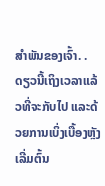ສໍາພັນຂອງເຈົ້າ. .
ດຽວນີ້ເຖິງເວລາແລ້ວທີ່ຈະກັບໄປ ແລະດ້ວຍການເບິ່ງເບື້ອງຫຼັງເລີ່ມຕົ້ນ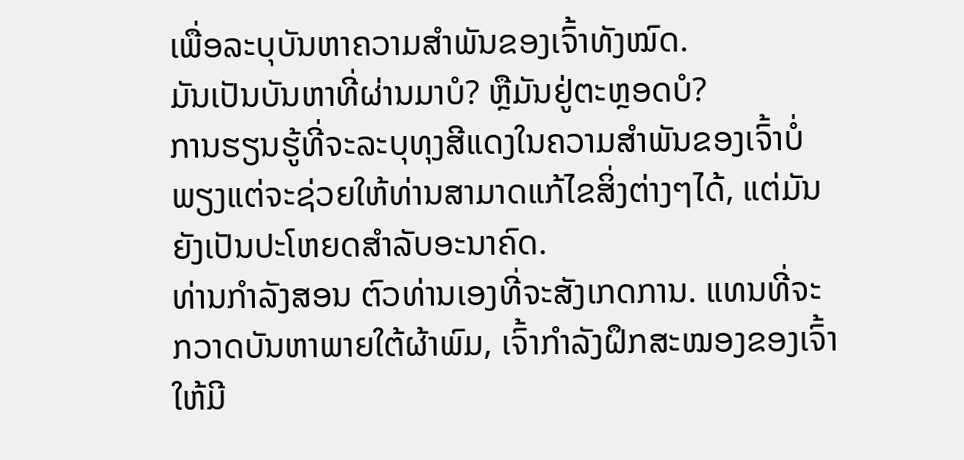ເພື່ອລະບຸບັນຫາຄວາມສຳພັນຂອງເຈົ້າທັງໝົດ.
ມັນເປັນບັນຫາທີ່ຜ່ານມາບໍ? ຫຼືມັນຢູ່ຕະຫຼອດບໍ?
ການຮຽນຮູ້ທີ່ຈະລະບຸທຸງສີແດງໃນຄວາມສຳພັນຂອງເຈົ້າບໍ່ພຽງແຕ່ຈະຊ່ວຍໃຫ້ທ່ານສາມາດແກ້ໄຂສິ່ງຕ່າງໆໄດ້, ແຕ່ມັນຍັງເປັນປະໂຫຍດສໍາລັບອະນາຄົດ.
ທ່ານກຳລັງສອນ ຕົວທ່ານເອງທີ່ຈະສັງເກດການ. ແທນທີ່ຈະກວາດບັນຫາພາຍໃຕ້ຜ້າພົມ, ເຈົ້າກໍາລັງຝຶກສະໝອງຂອງເຈົ້າໃຫ້ມີ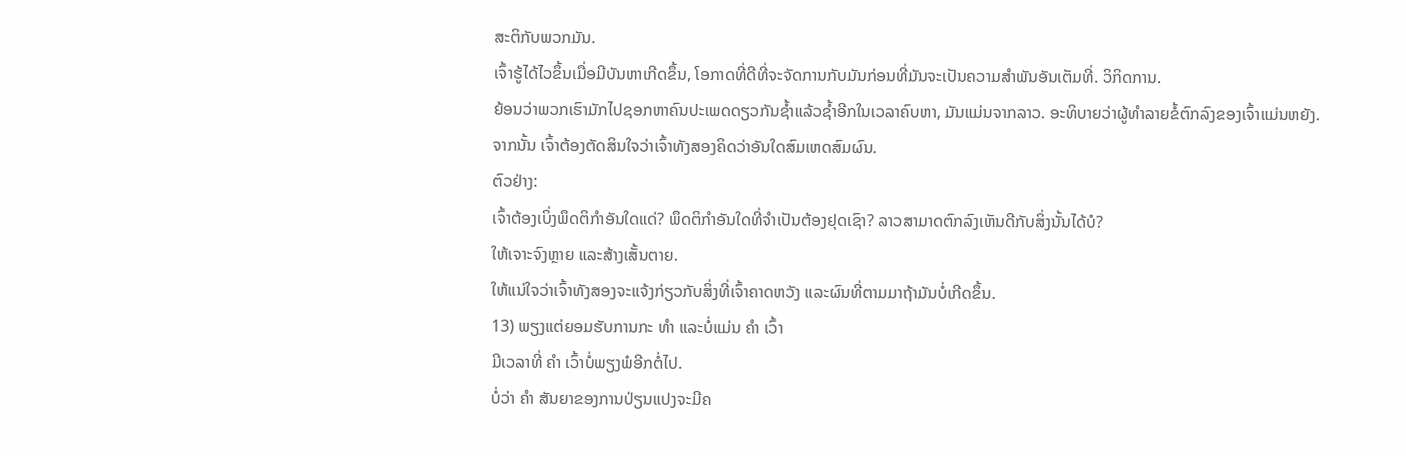ສະຕິກັບພວກມັນ.
ເຈົ້າຮູ້ໄດ້ໄວຂຶ້ນເມື່ອມີບັນຫາເກີດຂຶ້ນ, ໂອກາດທີ່ດີທີ່ຈະຈັດການກັບມັນກ່ອນທີ່ມັນຈະເປັນຄວາມສຳພັນອັນເຕັມທີ່. ວິກິດການ.
ຍ້ອນວ່າພວກເຮົາມັກໄປຊອກຫາຄົນປະເພດດຽວກັນຊ້ຳແລ້ວຊ້ຳອີກໃນເວລາຄົບຫາ, ມັນແມ່ນຈາກລາວ. ອະທິບາຍວ່າຜູ້ທຳລາຍຂໍ້ຕົກລົງຂອງເຈົ້າແມ່ນຫຍັງ.
ຈາກນັ້ນ ເຈົ້າຕ້ອງຕັດສິນໃຈວ່າເຈົ້າທັງສອງຄິດວ່າອັນໃດສົມເຫດສົມຜົນ.
ຕົວຢ່າງ:
ເຈົ້າຕ້ອງເບິ່ງພຶດຕິກຳອັນໃດແດ່? ພຶດຕິກໍາອັນໃດທີ່ຈໍາເປັນຕ້ອງຢຸດເຊົາ? ລາວສາມາດຕົກລົງເຫັນດີກັບສິ່ງນັ້ນໄດ້ບໍ?
ໃຫ້ເຈາະຈົງຫຼາຍ ແລະສ້າງເສັ້ນຕາຍ.
ໃຫ້ແນ່ໃຈວ່າເຈົ້າທັງສອງຈະແຈ້ງກ່ຽວກັບສິ່ງທີ່ເຈົ້າຄາດຫວັງ ແລະຜົນທີ່ຕາມມາຖ້າມັນບໍ່ເກີດຂຶ້ນ.
13) ພຽງແຕ່ຍອມຮັບການກະ ທຳ ແລະບໍ່ແມ່ນ ຄຳ ເວົ້າ
ມີເວລາທີ່ ຄຳ ເວົ້າບໍ່ພຽງພໍອີກຕໍ່ໄປ.
ບໍ່ວ່າ ຄຳ ສັນຍາຂອງການປ່ຽນແປງຈະມີຄ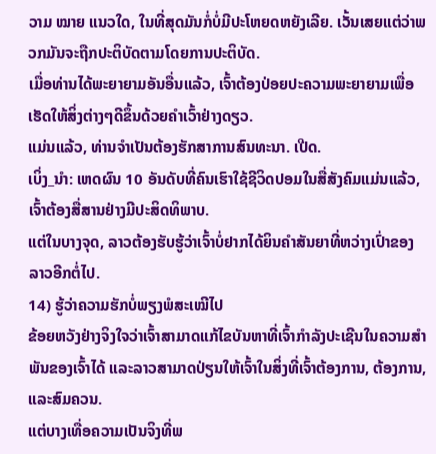ວາມ ໝາຍ ແນວໃດ, ໃນທີ່ສຸດມັນກໍ່ບໍ່ມີປະໂຫຍດຫຍັງເລີຍ. ເວັ້ນເສຍແຕ່ວ່າພວກມັນຈະຖືກປະຕິບັດຕາມໂດຍການປະຕິບັດ.
ເມື່ອທ່ານໄດ້ພະຍາຍາມອັນອື່ນແລ້ວ, ເຈົ້າຕ້ອງປ່ອຍປະຄວາມພະຍາຍາມເພື່ອເຮັດໃຫ້ສິ່ງຕ່າງໆດີຂຶ້ນດ້ວຍຄໍາເວົ້າຢ່າງດຽວ.
ແມ່ນແລ້ວ, ທ່ານຈໍາເປັນຕ້ອງຮັກສາການສົນທະນາ. ເປີດ.
ເບິ່ງ_ນຳ: ເຫດຜົນ 10 ອັນດັບທີ່ຄົນເຮົາໃຊ້ຊີວິດປອມໃນສື່ສັງຄົມແມ່ນແລ້ວ, ເຈົ້າຕ້ອງສື່ສານຢ່າງມີປະສິດທິພາບ.
ແຕ່ໃນບາງຈຸດ, ລາວຕ້ອງຮັບຮູ້ວ່າເຈົ້າບໍ່ຢາກໄດ້ຍິນຄຳສັນຍາທີ່ຫວ່າງເປົ່າຂອງລາວອີກຕໍ່ໄປ.
14) ຮູ້ວ່າຄວາມຮັກບໍ່ພຽງພໍສະເໝີໄປ
ຂ້ອຍຫວັງຢ່າງຈິງໃຈວ່າເຈົ້າສາມາດແກ້ໄຂບັນຫາທີ່ເຈົ້າກໍາລັງປະເຊີນໃນຄວາມສຳພັນຂອງເຈົ້າໄດ້ ແລະລາວສາມາດປ່ຽນໃຫ້ເຈົ້າໃນສິ່ງທີ່ເຈົ້າຕ້ອງການ, ຕ້ອງການ, ແລະສົມຄວນ.
ແຕ່ບາງເທື່ອຄວາມເປັນຈິງທີ່ພ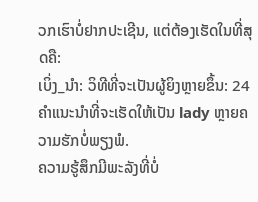ວກເຮົາບໍ່ຢາກປະເຊີນ, ແຕ່ຕ້ອງເຮັດໃນທີ່ສຸດຄື:
ເບິ່ງ_ນຳ: ວິທີທີ່ຈະເປັນຜູ້ຍິງຫຼາຍຂຶ້ນ: 24 ຄໍາແນະນໍາທີ່ຈະເຮັດໃຫ້ເປັນ lady ຫຼາຍຄວາມຮັກບໍ່ພຽງພໍ.
ຄວາມຮູ້ສຶກມີພະລັງທີ່ບໍ່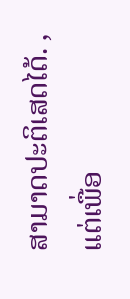ສາມາດປະຕິເສດໄດ້. , ແຕ່ເພື່ອ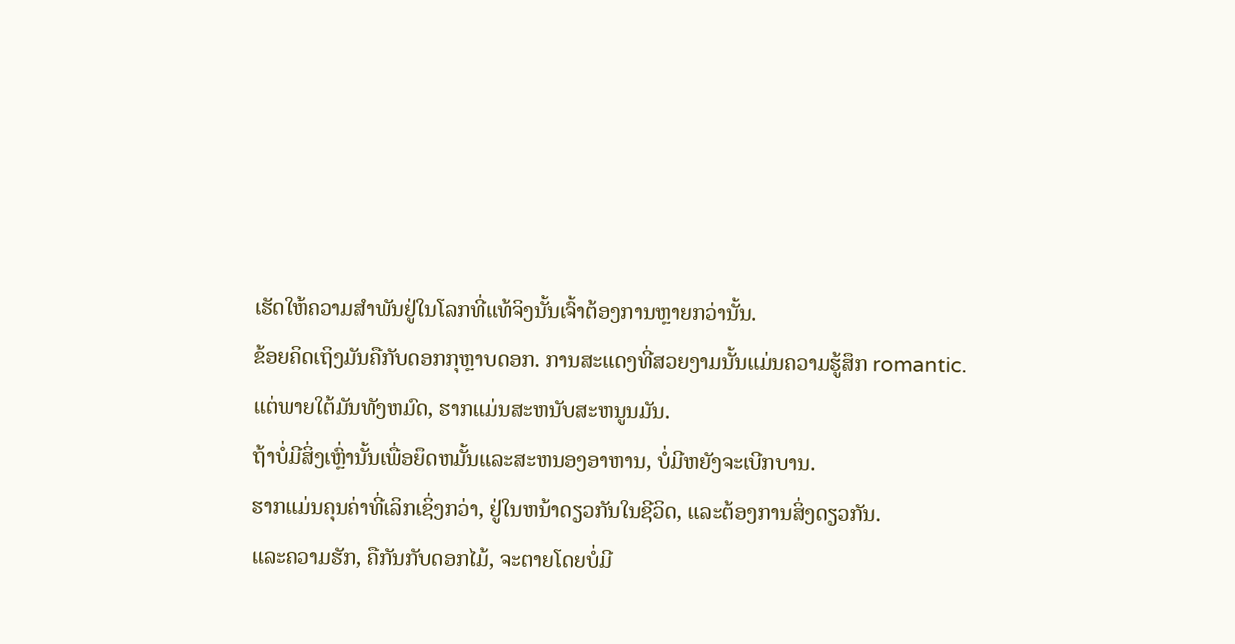ເຮັດໃຫ້ຄວາມສຳພັນຢູ່ໃນໂລກທີ່ແທ້ຈິງນັ້ນເຈົ້າຕ້ອງການຫຼາຍກວ່ານັ້ນ.
ຂ້ອຍຄິດເຖິງມັນຄືກັບດອກກຸຫຼາບດອກ. ການສະແດງທີ່ສວຍງາມນັ້ນແມ່ນຄວາມຮູ້ສຶກ romantic. ແຕ່ພາຍໃຕ້ມັນທັງຫມົດ, ຮາກແມ່ນສະຫນັບສະຫນູນມັນ.
ຖ້າບໍ່ມີສິ່ງເຫຼົ່ານັ້ນເພື່ອຍຶດຫມັ້ນແລະສະຫນອງອາຫານ, ບໍ່ມີຫຍັງຈະເບີກບານ.
ຮາກແມ່ນຄຸນຄ່າທີ່ເລິກເຊິ່ງກວ່າ, ຢູ່ໃນຫນ້າດຽວກັນໃນຊີວິດ, ແລະຕ້ອງການສິ່ງດຽວກັນ.
ແລະຄວາມຮັກ, ຄືກັນກັບດອກໄມ້, ຈະຕາຍໂດຍບໍ່ມີ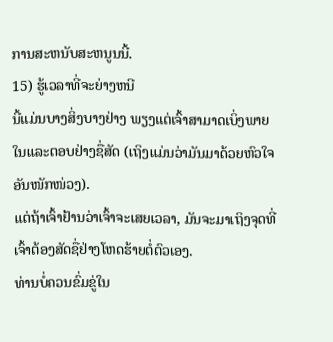ການສະຫນັບສະຫນູນນີ້.
15) ຮູ້ເວລາທີ່ຈະຍ່າງຫນີ
ນີ້ແມ່ນບາງສິ່ງບາງຢ່າງ ພຽງແຕ່ເຈົ້າສາມາດເບິ່ງພາຍໃນແລະຕອບຢ່າງຊື່ສັດ (ເຖິງແມ່ນວ່າມັນມາດ້ວຍຫົວໃຈອັນໜັກໜ່ວງ).
ແຕ່ຖ້າເຈົ້າຢ້ານວ່າເຈົ້າຈະເສຍເວລາ, ມັນຈະມາເຖິງຈຸດທີ່ເຈົ້າຕ້ອງສັດຊື່ຢ່າງໂຫດຮ້າຍຕໍ່ຕົວເອງ.
ທ່ານບໍ່ຄວນຂົ່ມຂູ່ໃນ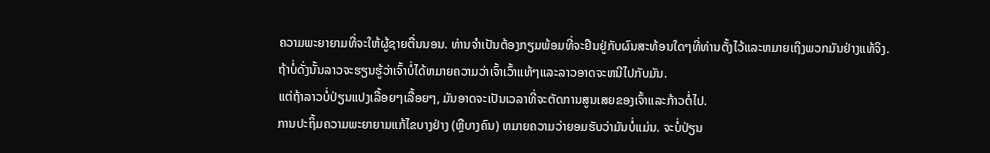ຄວາມພະຍາຍາມທີ່ຈະໃຫ້ຜູ້ຊາຍຕື່ນນອນ. ທ່ານຈໍາເປັນຕ້ອງກຽມພ້ອມທີ່ຈະຢືນຢູ່ກັບຜົນສະທ້ອນໃດໆທີ່ທ່ານຕັ້ງໄວ້ແລະຫມາຍເຖິງພວກມັນຢ່າງແທ້ຈິງ.
ຖ້າບໍ່ດັ່ງນັ້ນລາວຈະຮຽນຮູ້ວ່າເຈົ້າບໍ່ໄດ້ຫມາຍຄວາມວ່າເຈົ້າເວົ້າແທ້ໆແລະລາວອາດຈະຫນີໄປກັບມັນ.
ແຕ່ຖ້າລາວບໍ່ປ່ຽນແປງເລື້ອຍໆເລື້ອຍໆ, ມັນອາດຈະເປັນເວລາທີ່ຈະຕັດການສູນເສຍຂອງເຈົ້າແລະກ້າວຕໍ່ໄປ.
ການປະຖິ້ມຄວາມພະຍາຍາມແກ້ໄຂບາງຢ່າງ (ຫຼືບາງຄົນ) ຫມາຍຄວາມວ່າຍອມຮັບວ່າມັນບໍ່ແມ່ນ. ຈະບໍ່ປ່ຽນ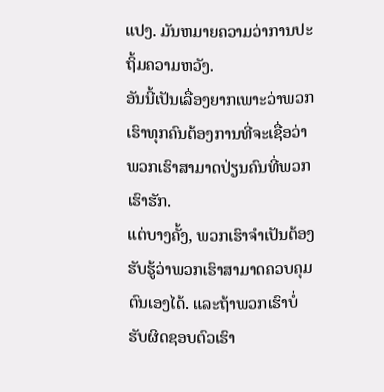ແປງ. ມັນຫມາຍຄວາມວ່າການປະຖິ້ມຄວາມຫວັງ.
ອັນນີ້ເປັນເລື່ອງຍາກເພາະວ່າພວກເຮົາທຸກຄົນຕ້ອງການທີ່ຈະເຊື່ອວ່າພວກເຮົາສາມາດປ່ຽນຄົນທີ່ພວກເຮົາຮັກ.
ແຕ່ບາງຄັ້ງ, ພວກເຮົາຈໍາເປັນຕ້ອງຮັບຮູ້ວ່າພວກເຮົາສາມາດຄວບຄຸມຕົນເອງໄດ້. ແລະຖ້າພວກເຮົາບໍ່ຮັບຜິດຊອບຕົວເຮົາ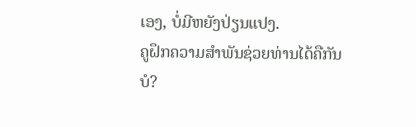ເອງ, ບໍ່ມີຫຍັງປ່ຽນແປງ.
ຄູຝຶກຄວາມສຳພັນຊ່ວຍທ່ານໄດ້ຄືກັນບໍ?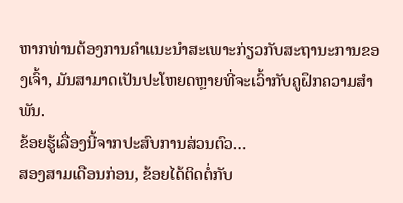ຫາກທ່ານຕ້ອງການຄໍາແນະນໍາສະເພາະກ່ຽວກັບສະຖານະການຂອງເຈົ້າ, ມັນສາມາດເປັນປະໂຫຍດຫຼາຍທີ່ຈະເວົ້າກັບຄູຝຶກຄວາມສໍາພັນ.
ຂ້ອຍຮູ້ເລື່ອງນີ້ຈາກປະສົບການສ່ວນຕົວ…
ສອງສາມເດືອນກ່ອນ, ຂ້ອຍໄດ້ຕິດຕໍ່ກັບ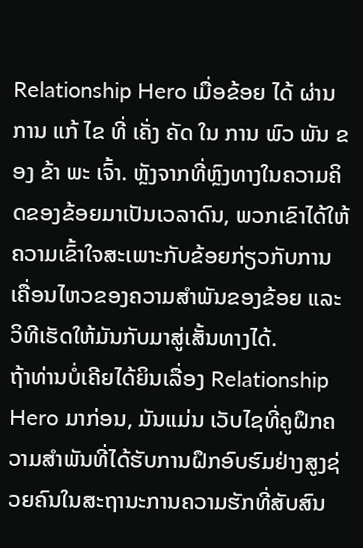Relationship Hero ເມື່ອຂ້ອຍ ໄດ້ ຜ່ານ ການ ແກ້ ໄຂ ທີ່ ເຄັ່ງ ຄັດ ໃນ ການ ພົວ ພັນ ຂອງ ຂ້າ ພະ ເຈົ້າ. ຫຼັງຈາກທີ່ຫຼົງທາງໃນຄວາມຄິດຂອງຂ້ອຍມາເປັນເວລາດົນ, ພວກເຂົາໄດ້ໃຫ້ຄວາມເຂົ້າໃຈສະເພາະກັບຂ້ອຍກ່ຽວກັບການເຄື່ອນໄຫວຂອງຄວາມສຳພັນຂອງຂ້ອຍ ແລະວິທີເຮັດໃຫ້ມັນກັບມາສູ່ເສັ້ນທາງໄດ້.
ຖ້າທ່ານບໍ່ເຄີຍໄດ້ຍິນເລື່ອງ Relationship Hero ມາກ່ອນ, ມັນແມ່ນ ເວັບໄຊທີ່ຄູຝຶກຄວາມສຳພັນທີ່ໄດ້ຮັບການຝຶກອົບຮົມຢ່າງສູງຊ່ວຍຄົນໃນສະຖານະການຄວາມຮັກທີ່ສັບສົນ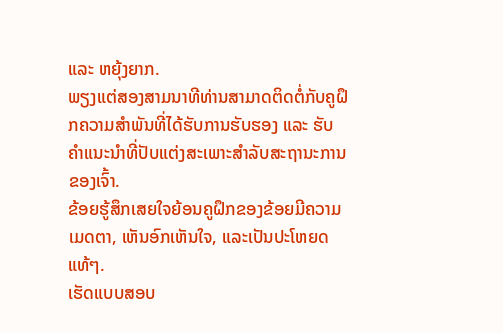ແລະ ຫຍຸ້ງຍາກ.
ພຽງແຕ່ສອງສາມນາທີທ່ານສາມາດຕິດຕໍ່ກັບຄູຝຶກຄວາມສຳພັນທີ່ໄດ້ຮັບການຮັບຮອງ ແລະ ຮັບຄຳແນະນຳທີ່ປັບແຕ່ງສະເພາະສຳລັບສະຖານະການຂອງເຈົ້າ.
ຂ້ອຍຮູ້ສຶກເສຍໃຈຍ້ອນຄູຝຶກຂອງຂ້ອຍມີຄວາມເມດຕາ, ເຫັນອົກເຫັນໃຈ, ແລະເປັນປະໂຫຍດແທ້ໆ.
ເຮັດແບບສອບ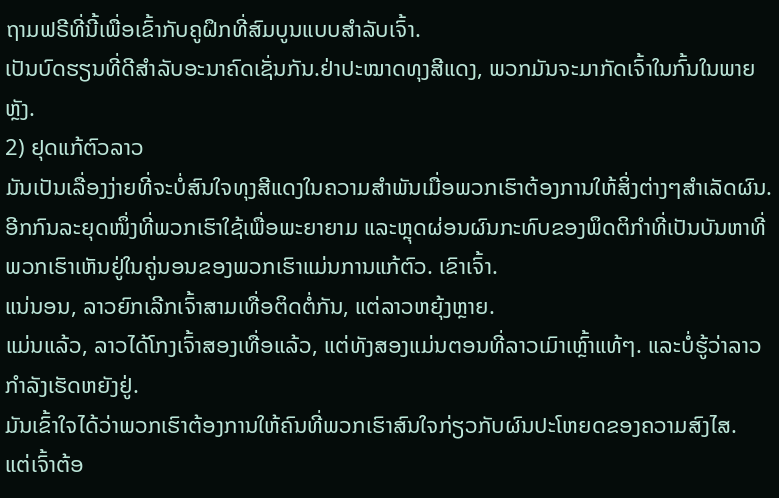ຖາມຟຣີທີ່ນີ້ເພື່ອເຂົ້າກັບຄູຝຶກທີ່ສົມບູນແບບສຳລັບເຈົ້າ.
ເປັນບົດຮຽນທີ່ດີສຳລັບອະນາຄົດເຊັ່ນກັນ.ຢ່າປະໝາດທຸງສີແດງ, ພວກມັນຈະມາກັດເຈົ້າໃນກົ້ນໃນພາຍຫຼັງ.
2) ຢຸດແກ້ຕົວລາວ
ມັນເປັນເລື່ອງງ່າຍທີ່ຈະບໍ່ສົນໃຈທຸງສີແດງໃນຄວາມສຳພັນເມື່ອພວກເຮົາຕ້ອງການໃຫ້ສິ່ງຕ່າງໆສຳເລັດຜົນ.
ອີກກົນລະຍຸດໜຶ່ງທີ່ພວກເຮົາໃຊ້ເພື່ອພະຍາຍາມ ແລະຫຼຸດຜ່ອນຜົນກະທົບຂອງພຶດຕິກຳທີ່ເປັນບັນຫາທີ່ພວກເຮົາເຫັນຢູ່ໃນຄູ່ນອນຂອງພວກເຮົາແມ່ນການແກ້ຕົວ. ເຂົາເຈົ້າ.
ແນ່ນອນ, ລາວຍົກເລີກເຈົ້າສາມເທື່ອຕິດຕໍ່ກັນ, ແຕ່ລາວຫຍຸ້ງຫຼາຍ.
ແມ່ນແລ້ວ, ລາວໄດ້ໂກງເຈົ້າສອງເທື່ອແລ້ວ, ແຕ່ທັງສອງແມ່ນຕອນທີ່ລາວເມົາເຫຼົ້າແທ້ໆ. ແລະບໍ່ຮູ້ວ່າລາວກຳລັງເຮັດຫຍັງຢູ່.
ມັນເຂົ້າໃຈໄດ້ວ່າພວກເຮົາຕ້ອງການໃຫ້ຄົນທີ່ພວກເຮົາສົນໃຈກ່ຽວກັບຜົນປະໂຫຍດຂອງຄວາມສົງໄສ.
ແຕ່ເຈົ້າຕ້ອ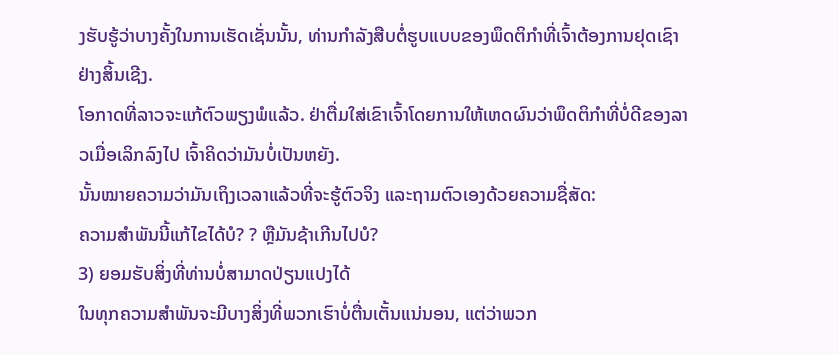ງຮັບຮູ້ວ່າບາງຄັ້ງໃນການເຮັດເຊັ່ນນັ້ນ, ທ່ານກໍາລັງສືບຕໍ່ຮູບແບບຂອງພຶດຕິກໍາທີ່ເຈົ້າຕ້ອງການຢຸດເຊົາຢ່າງສິ້ນເຊີງ.
ໂອກາດທີ່ລາວຈະແກ້ຕົວພຽງພໍແລ້ວ. ຢ່າຕື່ມໃສ່ເຂົາເຈົ້າໂດຍການໃຫ້ເຫດຜົນວ່າພຶດຕິກໍາທີ່ບໍ່ດີຂອງລາວເມື່ອເລິກລົງໄປ ເຈົ້າຄິດວ່າມັນບໍ່ເປັນຫຍັງ.
ນັ້ນໝາຍຄວາມວ່າມັນເຖິງເວລາແລ້ວທີ່ຈະຮູ້ຕົວຈິງ ແລະຖາມຕົວເອງດ້ວຍຄວາມຊື່ສັດ:
ຄວາມສຳພັນນີ້ແກ້ໄຂໄດ້ບໍ? ? ຫຼືມັນຊ້າເກີນໄປບໍ?
3) ຍອມຮັບສິ່ງທີ່ທ່ານບໍ່ສາມາດປ່ຽນແປງໄດ້
ໃນທຸກຄວາມສຳພັນຈະມີບາງສິ່ງທີ່ພວກເຮົາບໍ່ຕື່ນເຕັ້ນແນ່ນອນ, ແຕ່ວ່າພວກ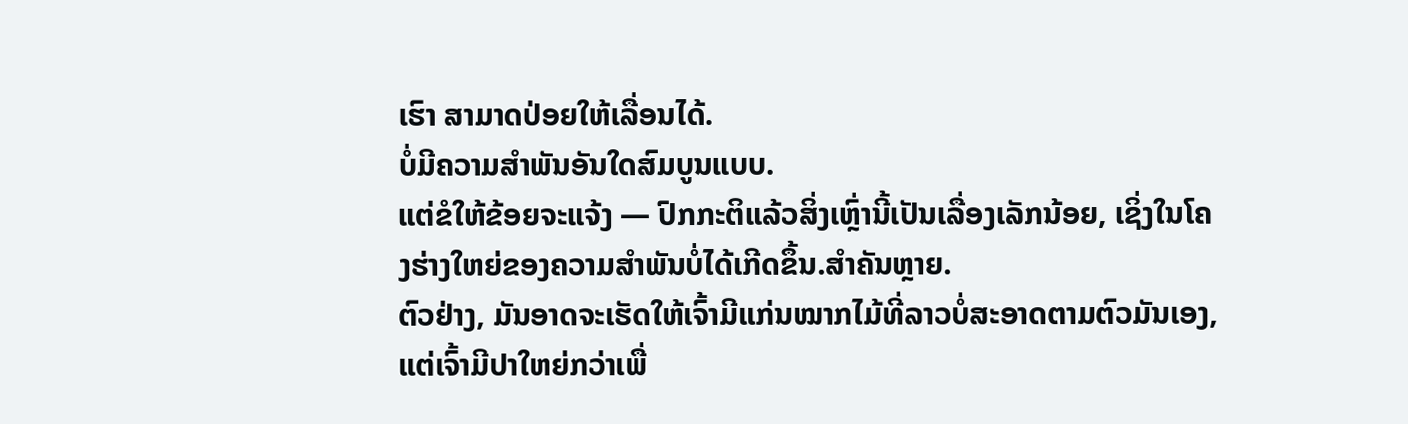ເຮົາ ສາມາດປ່ອຍໃຫ້ເລື່ອນໄດ້.
ບໍ່ມີຄວາມສໍາພັນອັນໃດສົມບູນແບບ.
ແຕ່ຂໍໃຫ້ຂ້ອຍຈະແຈ້ງ — ປົກກະຕິແລ້ວສິ່ງເຫຼົ່ານີ້ເປັນເລື່ອງເລັກນ້ອຍ, ເຊິ່ງໃນໂຄງຮ່າງໃຫຍ່ຂອງຄວາມສຳພັນບໍ່ໄດ້ເກີດຂຶ້ນ.ສຳຄັນຫຼາຍ.
ຕົວຢ່າງ, ມັນອາດຈະເຮັດໃຫ້ເຈົ້າມີແກ່ນໝາກໄມ້ທີ່ລາວບໍ່ສະອາດຕາມຕົວມັນເອງ, ແຕ່ເຈົ້າມີປາໃຫຍ່ກວ່າເພື່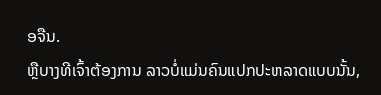ອຈືນ.
ຫຼືບາງທີເຈົ້າຕ້ອງການ ລາວບໍ່ແມ່ນຄົນແປກປະຫລາດແບບນັ້ນ,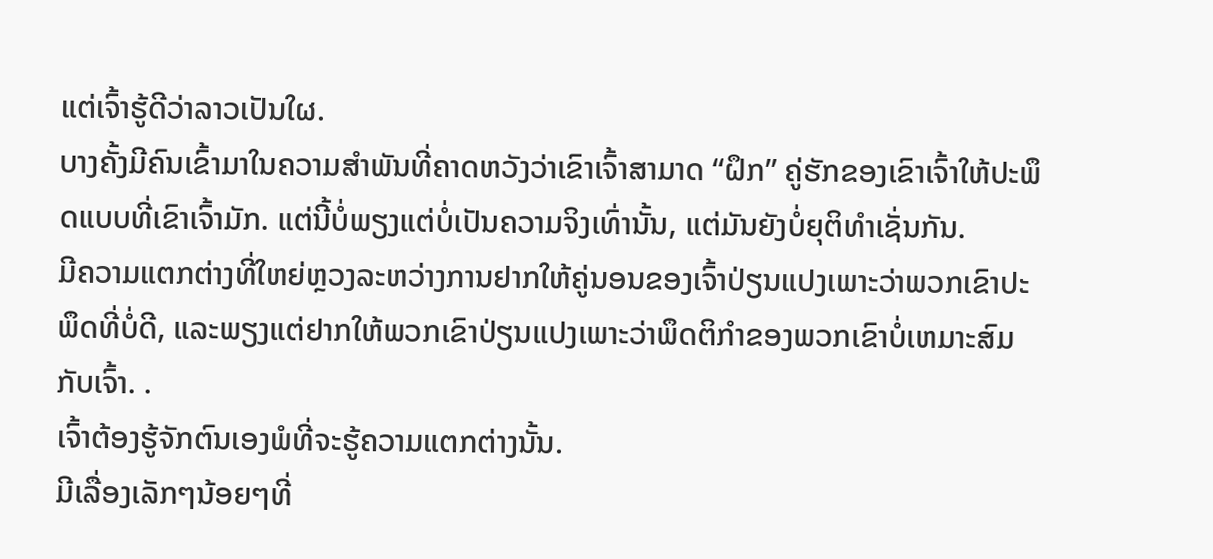ແຕ່ເຈົ້າຮູ້ດີວ່າລາວເປັນໃຜ.
ບາງຄັ້ງມີຄົນເຂົ້າມາໃນຄວາມສຳພັນທີ່ຄາດຫວັງວ່າເຂົາເຈົ້າສາມາດ “ຝຶກ” ຄູ່ຮັກຂອງເຂົາເຈົ້າໃຫ້ປະພຶດແບບທີ່ເຂົາເຈົ້າມັກ. ແຕ່ນີ້ບໍ່ພຽງແຕ່ບໍ່ເປັນຄວາມຈິງເທົ່ານັ້ນ, ແຕ່ມັນຍັງບໍ່ຍຸຕິທໍາເຊັ່ນກັນ.
ມີຄວາມແຕກຕ່າງທີ່ໃຫຍ່ຫຼວງລະຫວ່າງການຢາກໃຫ້ຄູ່ນອນຂອງເຈົ້າປ່ຽນແປງເພາະວ່າພວກເຂົາປະພຶດທີ່ບໍ່ດີ, ແລະພຽງແຕ່ຢາກໃຫ້ພວກເຂົາປ່ຽນແປງເພາະວ່າພຶດຕິກໍາຂອງພວກເຂົາບໍ່ເຫມາະສົມກັບເຈົ້າ. .
ເຈົ້າຕ້ອງຮູ້ຈັກຕົນເອງພໍທີ່ຈະຮູ້ຄວາມແຕກຕ່າງນັ້ນ.
ມີເລື່ອງເລັກໆນ້ອຍໆທີ່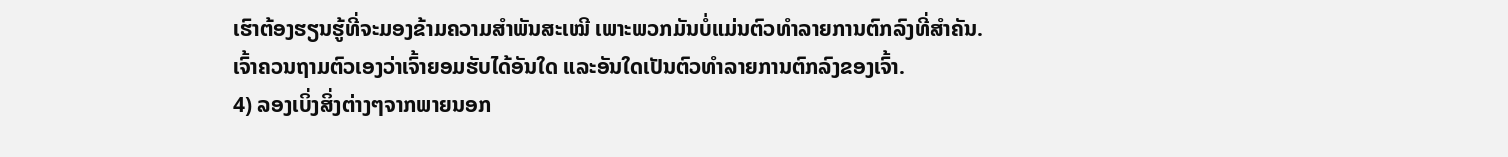ເຮົາຕ້ອງຮຽນຮູ້ທີ່ຈະມອງຂ້າມຄວາມສຳພັນສະເໝີ ເພາະພວກມັນບໍ່ແມ່ນຕົວທຳລາຍການຕົກລົງທີ່ສຳຄັນ.
ເຈົ້າຄວນຖາມຕົວເອງວ່າເຈົ້າຍອມຮັບໄດ້ອັນໃດ ແລະອັນໃດເປັນຕົວທຳລາຍການຕົກລົງຂອງເຈົ້າ.
4) ລອງເບິ່ງສິ່ງຕ່າງໆຈາກພາຍນອກ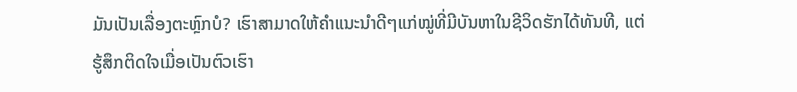ມັນເປັນເລື່ອງຕະຫຼົກບໍ? ເຮົາສາມາດໃຫ້ຄຳແນະນຳດີໆແກ່ໝູ່ທີ່ມີບັນຫາໃນຊີວິດຮັກໄດ້ທັນທີ, ແຕ່ຮູ້ສຶກຕິດໃຈເມື່ອເປັນຕົວເຮົາ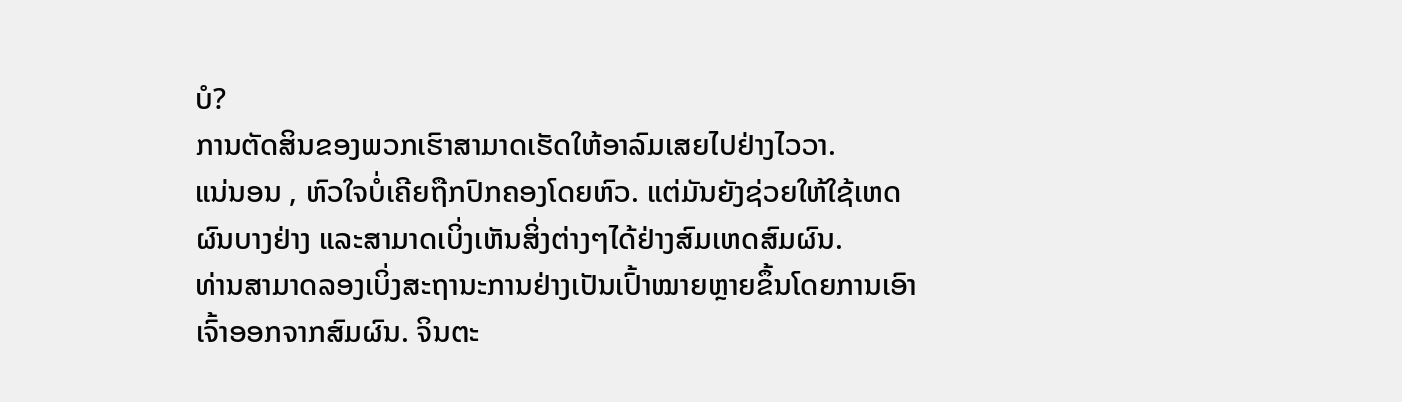ບໍ?
ການຕັດສິນຂອງພວກເຮົາສາມາດເຮັດໃຫ້ອາລົມເສຍໄປຢ່າງໄວວາ.
ແນ່ນອນ , ຫົວໃຈບໍ່ເຄີຍຖືກປົກຄອງໂດຍຫົວ. ແຕ່ມັນຍັງຊ່ວຍໃຫ້ໃຊ້ເຫດຜົນບາງຢ່າງ ແລະສາມາດເບິ່ງເຫັນສິ່ງຕ່າງໆໄດ້ຢ່າງສົມເຫດສົມຜົນ.
ທ່ານສາມາດລອງເບິ່ງສະຖານະການຢ່າງເປັນເປົ້າໝາຍຫຼາຍຂຶ້ນໂດຍການເອົາເຈົ້າອອກຈາກສົມຜົນ. ຈິນຕະ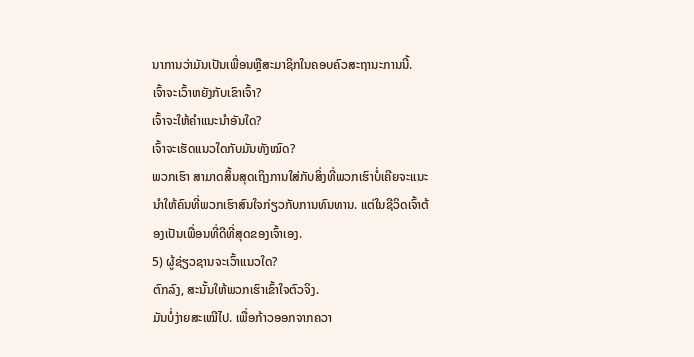ນາການວ່າມັນເປັນເພື່ອນຫຼືສະມາຊິກໃນຄອບຄົວສະຖານະການນີ້.
ເຈົ້າຈະເວົ້າຫຍັງກັບເຂົາເຈົ້າ?
ເຈົ້າຈະໃຫ້ຄຳແນະນຳອັນໃດ?
ເຈົ້າຈະເຮັດແນວໃດກັບມັນທັງໝົດ?
ພວກເຮົາ ສາມາດສິ້ນສຸດເຖິງການໃສ່ກັບສິ່ງທີ່ພວກເຮົາບໍ່ເຄີຍຈະແນະນໍາໃຫ້ຄົນທີ່ພວກເຮົາສົນໃຈກ່ຽວກັບການທົນທານ. ແຕ່ໃນຊີວິດເຈົ້າຕ້ອງເປັນເພື່ອນທີ່ດີທີ່ສຸດຂອງເຈົ້າເອງ.
5) ຜູ້ຊ່ຽວຊານຈະເວົ້າແນວໃດ?
ຕົກລົງ, ສະນັ້ນໃຫ້ພວກເຮົາເຂົ້າໃຈຕົວຈິງ.
ມັນບໍ່ງ່າຍສະເໝີໄປ. ເພື່ອກ້າວອອກຈາກຄວາ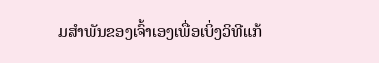ມສຳພັນຂອງເຈົ້າເອງເພື່ອເບິ່ງວິທີແກ້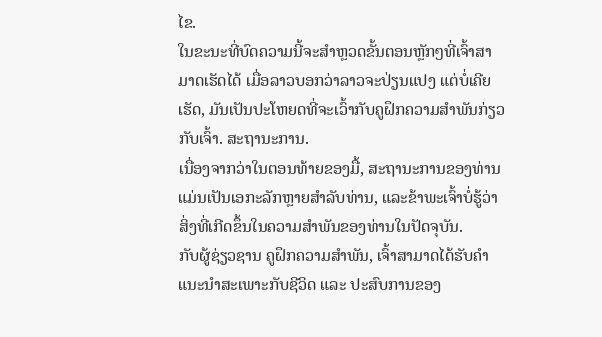ໄຂ.
ໃນຂະນະທີ່ບົດຄວາມນີ້ຈະສຳຫຼວດຂັ້ນຕອນຫຼັກໆທີ່ເຈົ້າສາມາດເຮັດໄດ້ ເມື່ອລາວບອກວ່າລາວຈະປ່ຽນແປງ ແຕ່ບໍ່ເຄີຍເຮັດ, ມັນເປັນປະໂຫຍດທີ່ຈະເວົ້າກັບຄູຝຶກຄວາມສຳພັນກ່ຽວກັບເຈົ້າ. ສະຖານະການ.
ເນື່ອງຈາກວ່າໃນຕອນທ້າຍຂອງມື້, ສະຖານະການຂອງທ່ານແມ່ນເປັນເອກະລັກຫຼາຍສໍາລັບທ່ານ, ແລະຂ້າພະເຈົ້າບໍ່ຮູ້ວ່າສິ່ງທີ່ເກີດຂຶ້ນໃນຄວາມສໍາພັນຂອງທ່ານໃນປັດຈຸບັນ.
ກັບຜູ້ຊ່ຽວຊານ ຄູຝຶກຄວາມສຳພັນ, ເຈົ້າສາມາດໄດ້ຮັບຄຳແນະນຳສະເພາະກັບຊີວິດ ແລະ ປະສົບການຂອງ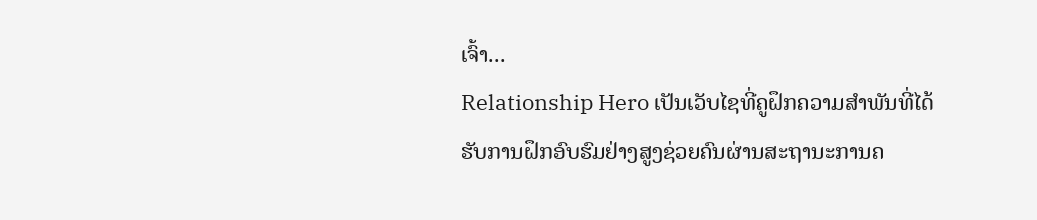ເຈົ້າ...
Relationship Hero ເປັນເວັບໄຊທີ່ຄູຝຶກຄວາມສຳພັນທີ່ໄດ້ຮັບການຝຶກອົບຮົມຢ່າງສູງຊ່ວຍຄົນຜ່ານສະຖານະການຄ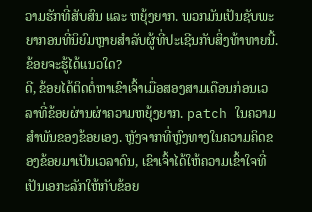ວາມຮັກທີ່ສັບສົນ ແລະ ຫຍຸ້ງຍາກ. ພວກມັນເປັນຊັບພະຍາກອນທີ່ນິຍົມຫຼາຍສໍາລັບຜູ້ທີ່ປະເຊີນກັບສິ່ງທ້າທາຍນີ້.
ຂ້ອຍຈະຮູ້ໄດ້ແນວໃດ?
ດີ, ຂ້ອຍໄດ້ຕິດຕໍ່ຫາເຂົາເຈົ້າເມື່ອສອງສາມເດືອນກ່ອນເວລາທີ່ຂ້ອຍຜ່ານຜ່າຄວາມຫຍຸ້ງຍາກ. patch ໃນຄວາມສໍາພັນຂອງຂ້ອຍເອງ. ຫຼັງຈາກທີ່ຫຼົງທາງໃນຄວາມຄິດຂອງຂ້ອຍມາເປັນເວລາດົນ, ເຂົາເຈົ້າໄດ້ໃຫ້ຄວາມເຂົ້າໃຈທີ່ເປັນເອກະລັກໃຫ້ກັບຂ້ອຍ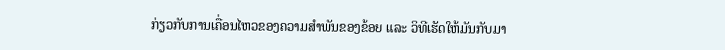ກ່ຽວກັບການເຄື່ອນໄຫວຂອງຄວາມສຳພັນຂອງຂ້ອຍ ແລະ ວິທີເຮັດໃຫ້ມັນກັບມາ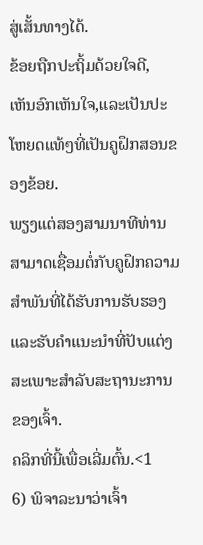ສູ່ເສັ້ນທາງໄດ້.
ຂ້ອຍຖືກປະຖິ້ມດ້ວຍໃຈດີ, ເຫັນອົກເຫັນໃຈ,ແລະເປັນປະໂຫຍດແທ້ໆທີ່ເປັນຄູຝຶກສອນຂອງຂ້ອຍ.
ພຽງແຕ່ສອງສາມນາທີທ່ານສາມາດເຊື່ອມຕໍ່ກັບຄູຝຶກຄວາມສຳພັນທີ່ໄດ້ຮັບການຮັບຮອງ ແລະຮັບຄຳແນະນຳທີ່ປັບແຕ່ງສະເພາະສຳລັບສະຖານະການຂອງເຈົ້າ.
ຄລິກທີ່ນີ້ເພື່ອເລີ່ມຕົ້ນ.<1
6) ພິຈາລະນາວ່າເຈົ້າ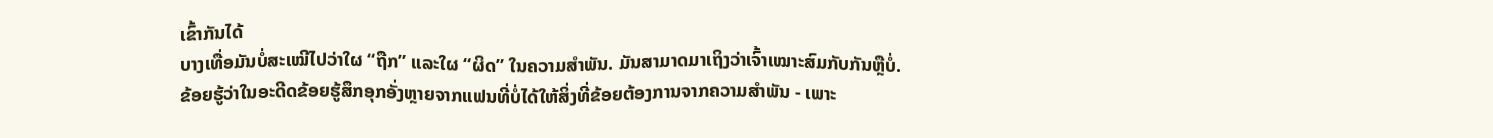ເຂົ້າກັນໄດ້
ບາງເທື່ອມັນບໍ່ສະເໝີໄປວ່າໃຜ “ຖືກ” ແລະໃຜ “ຜິດ” ໃນຄວາມສຳພັນ. ມັນສາມາດມາເຖິງວ່າເຈົ້າເໝາະສົມກັບກັນຫຼືບໍ່.
ຂ້ອຍຮູ້ວ່າໃນອະດີດຂ້ອຍຮູ້ສຶກອຸກອັ່ງຫຼາຍຈາກແຟນທີ່ບໍ່ໄດ້ໃຫ້ສິ່ງທີ່ຂ້ອຍຕ້ອງການຈາກຄວາມສຳພັນ - ເພາະ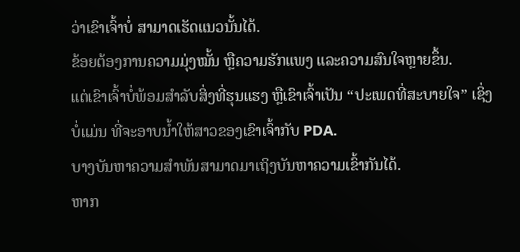ວ່າເຂົາເຈົ້າບໍ່ ສາມາດເຮັດແນວນັ້ນໄດ້.
ຂ້ອຍຕ້ອງການຄວາມມຸ່ງໝັ້ນ ຫຼືຄວາມຮັກແພງ ແລະຄວາມສົນໃຈຫຼາຍຂຶ້ນ.
ແຕ່ເຂົາເຈົ້າບໍ່ພ້ອມສຳລັບສິ່ງທີ່ຮຸນແຮງ ຫຼືເຂົາເຈົ້າເປັນ “ປະເພດທີ່ສະບາຍໃຈ” ເຊິ່ງບໍ່ແມ່ນ ທີ່ຈະອາບນໍ້າໃຫ້ສາວຂອງເຂົາເຈົ້າກັບ PDA.
ບາງບັນຫາຄວາມສຳພັນສາມາດມາເຖິງບັນຫາຄວາມເຂົ້າກັນໄດ້.
ຫາກ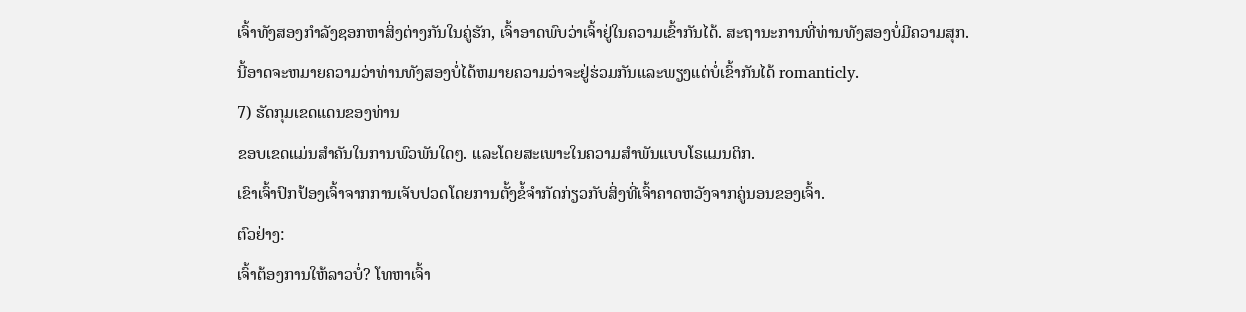ເຈົ້າທັງສອງກຳລັງຊອກຫາສິ່ງຕ່າງກັນໃນຄູ່ຮັກ, ເຈົ້າອາດພົບວ່າເຈົ້າຢູ່ໃນຄວາມເຂົ້າກັນໄດ້. ສະຖານະການທີ່ທ່ານທັງສອງບໍ່ມີຄວາມສຸກ.
ນີ້ອາດຈະຫມາຍຄວາມວ່າທ່ານທັງສອງບໍ່ໄດ້ຫມາຍຄວາມວ່າຈະຢູ່ຮ່ວມກັນແລະພຽງແຕ່ບໍ່ເຂົ້າກັນໄດ້ romanticly.
7) ຮັດກຸມເຂດແດນຂອງທ່ານ
ຂອບເຂດແມ່ນສໍາຄັນໃນການພົວພັນໃດໆ. ແລະໂດຍສະເພາະໃນຄວາມສຳພັນແບບໂຣແມນຕິກ.
ເຂົາເຈົ້າປົກປ້ອງເຈົ້າຈາກການເຈັບປວດໂດຍການຕັ້ງຂໍ້ຈຳກັດກ່ຽວກັບສິ່ງທີ່ເຈົ້າຄາດຫວັງຈາກຄູ່ນອນຂອງເຈົ້າ.
ຕົວຢ່າງ:
ເຈົ້າຕ້ອງການໃຫ້ລາວບໍ່? ໂທຫາເຈົ້າ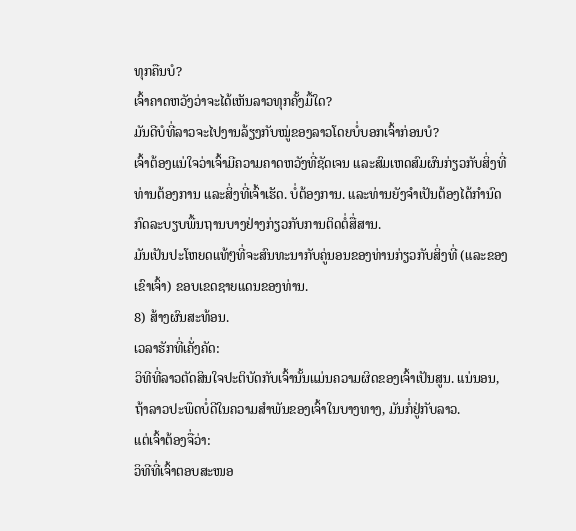ທຸກຄືນບໍ?
ເຈົ້າຄາດຫວັງວ່າຈະໄດ້ເຫັນລາວທຸກຄັ້ງມື້ໃດ?
ມັນດີບໍທີ່ລາວຈະໄປງານລ້ຽງກັບໝູ່ຂອງລາວໂດຍບໍ່ບອກເຈົ້າກ່ອນບໍ?
ເຈົ້າຕ້ອງແນ່ໃຈວ່າເຈົ້າມີຄວາມຄາດຫວັງທີ່ຊັດເຈນ ແລະສົມເຫດສົມຜົນກ່ຽວກັບສິ່ງທີ່ທ່ານຕ້ອງການ ແລະສິ່ງທີ່ເຈົ້າເຮັດ. ບໍ່ຕ້ອງການ. ແລະທ່ານຍັງຈໍາເປັນຕ້ອງໄດ້ກໍານົດກົດລະບຽບພື້ນຖານບາງຢ່າງກ່ຽວກັບການຕິດຕໍ່ສື່ສານ.
ມັນເປັນປະໂຫຍດແທ້ໆທີ່ຈະສົນທະນາກັບຄູ່ນອນຂອງທ່ານກ່ຽວກັບສິ່ງທີ່ (ແລະຂອງເຂົາເຈົ້າ) ຂອບເຂດຊາຍແດນຂອງທ່ານ.
8) ສ້າງຜົນສະທ້ອນ.
ເວລາຮັກທີ່ເຄັ່ງຄັດ:
ວິທີທີ່ລາວຕັດສິນໃຈປະຕິບັດກັບເຈົ້ານັ້ນແມ່ນຄວາມຜິດຂອງເຈົ້າເປັນສູນ. ແນ່ນອນ, ຖ້າລາວປະພຶດບໍ່ດີໃນຄວາມສຳພັນຂອງເຈົ້າໃນບາງທາງ, ມັນກໍ່ຢູ່ກັບລາວ.
ແຕ່ເຈົ້າຕ້ອງຈື່ວ່າ:
ວິທີທີ່ເຈົ້າຕອບສະໜອ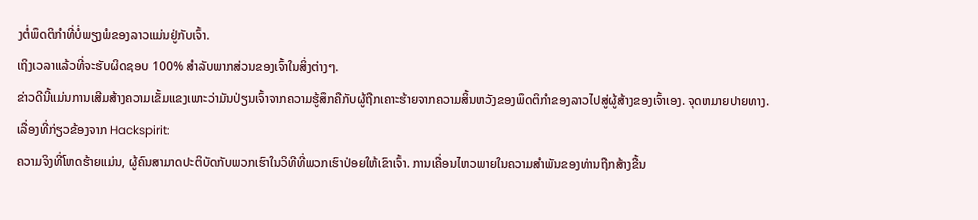ງຕໍ່ພຶດຕິກຳທີ່ບໍ່ພຽງພໍຂອງລາວແມ່ນຢູ່ກັບເຈົ້າ.
ເຖິງເວລາແລ້ວທີ່ຈະຮັບຜິດຊອບ 100% ສໍາລັບພາກສ່ວນຂອງເຈົ້າໃນສິ່ງຕ່າງໆ.
ຂ່າວດີນີ້ແມ່ນການເສີມສ້າງຄວາມເຂັ້ມແຂງເພາະວ່າມັນປ່ຽນເຈົ້າຈາກຄວາມຮູ້ສຶກຄືກັບຜູ້ຖືກເຄາະຮ້າຍຈາກຄວາມສິ້ນຫວັງຂອງພຶດຕິກໍາຂອງລາວໄປສູ່ຜູ້ສ້າງຂອງເຈົ້າເອງ. ຈຸດຫມາຍປາຍທາງ.
ເລື່ອງທີ່ກ່ຽວຂ້ອງຈາກ Hackspirit:
ຄວາມຈິງທີ່ໂຫດຮ້າຍແມ່ນ, ຜູ້ຄົນສາມາດປະຕິບັດກັບພວກເຮົາໃນວິທີທີ່ພວກເຮົາປ່ອຍໃຫ້ເຂົາເຈົ້າ. ການເຄື່ອນໄຫວພາຍໃນຄວາມສຳພັນຂອງທ່ານຖືກສ້າງຂື້ນ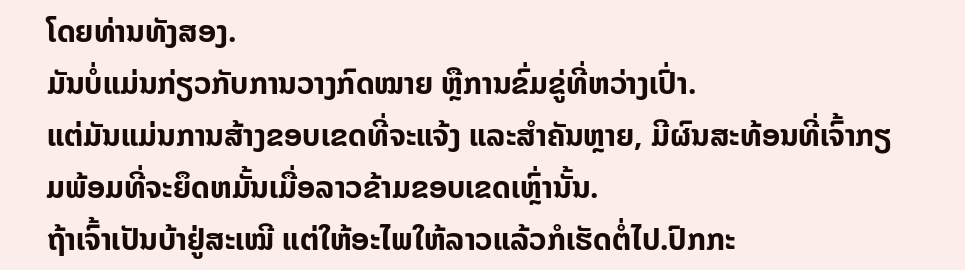ໂດຍທ່ານທັງສອງ.
ມັນບໍ່ແມ່ນກ່ຽວກັບການວາງກົດໝາຍ ຫຼືການຂົ່ມຂູ່ທີ່ຫວ່າງເປົ່າ.
ແຕ່ມັນແມ່ນການສ້າງຂອບເຂດທີ່ຈະແຈ້ງ ແລະສຳຄັນຫຼາຍ, ມີຜົນສະທ້ອນທີ່ເຈົ້າກຽມພ້ອມທີ່ຈະຍຶດຫມັ້ນເມື່ອລາວຂ້າມຂອບເຂດເຫຼົ່ານັ້ນ.
ຖ້າເຈົ້າເປັນບ້າຢູ່ສະເໝີ ແຕ່ໃຫ້ອະໄພໃຫ້ລາວແລ້ວກໍເຮັດຕໍ່ໄປ.ປົກກະ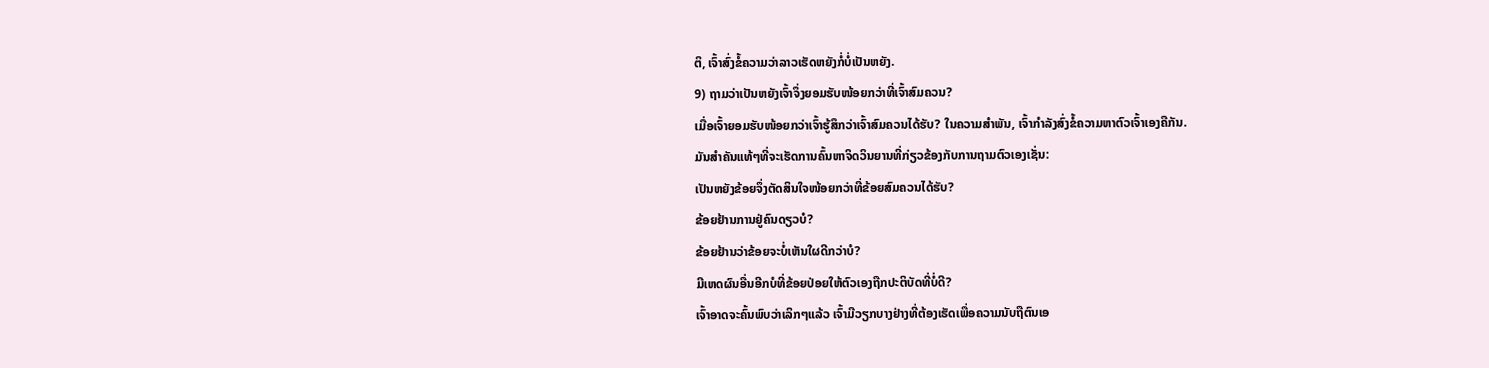ຕິ, ເຈົ້າສົ່ງຂໍ້ຄວາມວ່າລາວເຮັດຫຍັງກໍ່ບໍ່ເປັນຫຍັງ.
9) ຖາມວ່າເປັນຫຍັງເຈົ້າຈຶ່ງຍອມຮັບໜ້ອຍກວ່າທີ່ເຈົ້າສົມຄວນ?
ເມື່ອເຈົ້າຍອມຮັບໜ້ອຍກວ່າເຈົ້າຮູ້ສຶກວ່າເຈົ້າສົມຄວນໄດ້ຮັບ? ໃນຄວາມສຳພັນ, ເຈົ້າກຳລັງສົ່ງຂໍ້ຄວາມຫາຕົວເຈົ້າເອງຄືກັນ.
ມັນສຳຄັນແທ້ໆທີ່ຈະເຮັດການຄົ້ນຫາຈິດວິນຍານທີ່ກ່ຽວຂ້ອງກັບການຖາມຕົວເອງເຊັ່ນ:
ເປັນຫຍັງຂ້ອຍຈຶ່ງຕັດສິນໃຈໜ້ອຍກວ່າທີ່ຂ້ອຍສົມຄວນໄດ້ຮັບ?
ຂ້ອຍຢ້ານການຢູ່ຄົນດຽວບໍ?
ຂ້ອຍຢ້ານວ່າຂ້ອຍຈະບໍ່ເຫັນໃຜດີກວ່າບໍ?
ມີເຫດຜົນອື່ນອີກບໍທີ່ຂ້ອຍປ່ອຍໃຫ້ຕົວເອງຖືກປະຕິບັດທີ່ບໍ່ດີ?
ເຈົ້າອາດຈະຄົ້ນພົບວ່າເລິກໆແລ້ວ ເຈົ້າມີວຽກບາງຢ່າງທີ່ຕ້ອງເຮັດເພື່ອຄວາມນັບຖືຕົນເອ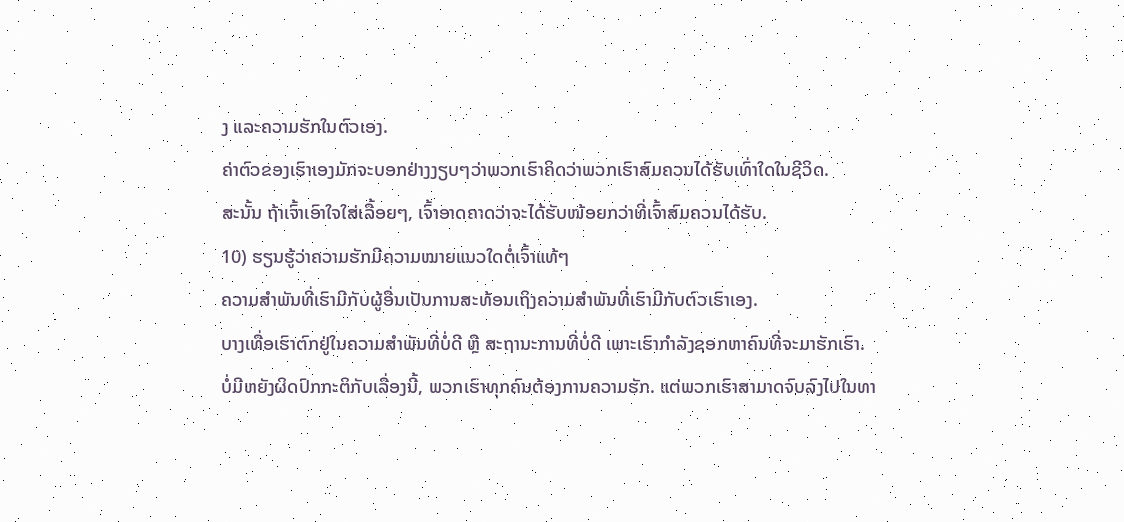ງ ແລະຄວາມຮັກໃນຕົວເອງ.
ຄ່າຕົວຂອງເຮົາເອງມັກຈະບອກຢ່າງງຽບໆວ່າພວກເຮົາຄິດວ່າພວກເຮົາສົມຄວນໄດ້ຮັບເທົ່າໃດໃນຊີວິດ.
ສະນັ້ນ ຖ້າເຈົ້າເອົາໃຈໃສ່ເລື້ອຍໆ, ເຈົ້າອາດຄາດວ່າຈະໄດ້ຮັບໜ້ອຍກວ່າທີ່ເຈົ້າສົມຄວນໄດ້ຮັບ.
10) ຮຽນຮູ້ວ່າຄວາມຮັກມີຄວາມໝາຍແນວໃດຕໍ່ເຈົ້າແທ້ໆ
ຄວາມສຳພັນທີ່ເຮົາມີກັບຜູ້ອື່ນເປັນການສະທ້ອນເຖິງຄວາມສຳພັນທີ່ເຮົາມີກັບຕົວເຮົາເອງ.
ບາງເທື່ອເຮົາຕົກຢູ່ໃນຄວາມສຳພັນທີ່ບໍ່ດີ ຫຼື ສະຖານະການທີ່ບໍ່ດີ ເພາະເຮົາກຳລັງຊອກຫາຄົນທີ່ຈະມາຮັກເຮົາ.
ບໍ່ມີຫຍັງຜິດປົກກະຕິກັບເລື່ອງນີ້, ພວກເຮົາທຸກຄົນຕ້ອງການຄວາມຮັກ. ແຕ່ພວກເຮົາສາມາດຈົບລົງໄປໃນທາ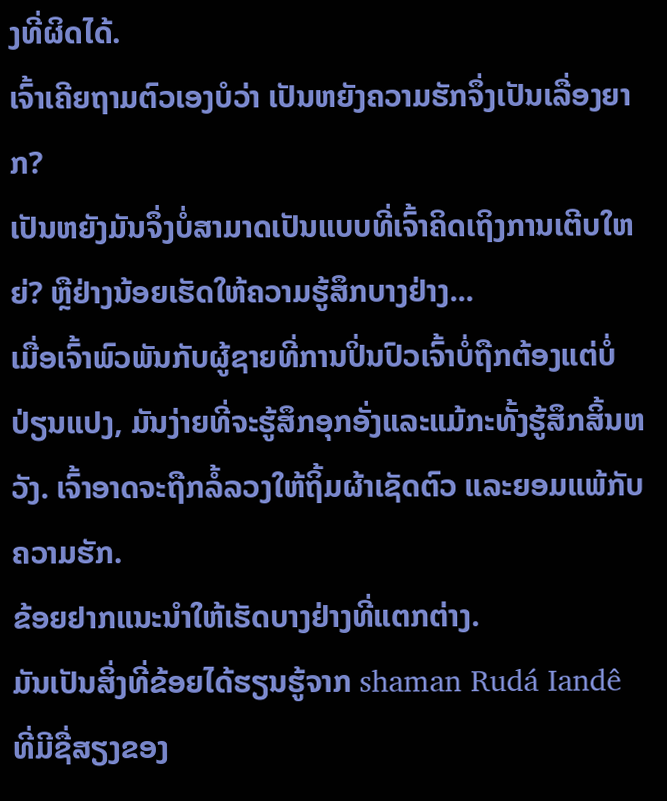ງທີ່ຜິດໄດ້.
ເຈົ້າເຄີຍຖາມຕົວເອງບໍວ່າ ເປັນຫຍັງຄວາມຮັກຈຶ່ງເປັນເລື່ອງຍາກ?
ເປັນຫຍັງມັນຈຶ່ງບໍ່ສາມາດເປັນແບບທີ່ເຈົ້າຄິດເຖິງການເຕີບໃຫຍ່? ຫຼືຢ່າງນ້ອຍເຮັດໃຫ້ຄວາມຮູ້ສຶກບາງຢ່າງ...
ເມື່ອເຈົ້າພົວພັນກັບຜູ້ຊາຍທີ່ການປິ່ນປົວເຈົ້າບໍ່ຖືກຕ້ອງແຕ່ບໍ່ປ່ຽນແປງ, ມັນງ່າຍທີ່ຈະຮູ້ສຶກອຸກອັ່ງແລະແມ້ກະທັ້ງຮູ້ສຶກສິ້ນຫວັງ. ເຈົ້າອາດຈະຖືກລໍ້ລວງໃຫ້ຖິ້ມຜ້າເຊັດຕົວ ແລະຍອມແພ້ກັບຄວາມຮັກ.
ຂ້ອຍຢາກແນະນຳໃຫ້ເຮັດບາງຢ່າງທີ່ແຕກຕ່າງ.
ມັນເປັນສິ່ງທີ່ຂ້ອຍໄດ້ຮຽນຮູ້ຈາກ shaman Rudá Iandê ທີ່ມີຊື່ສຽງຂອງ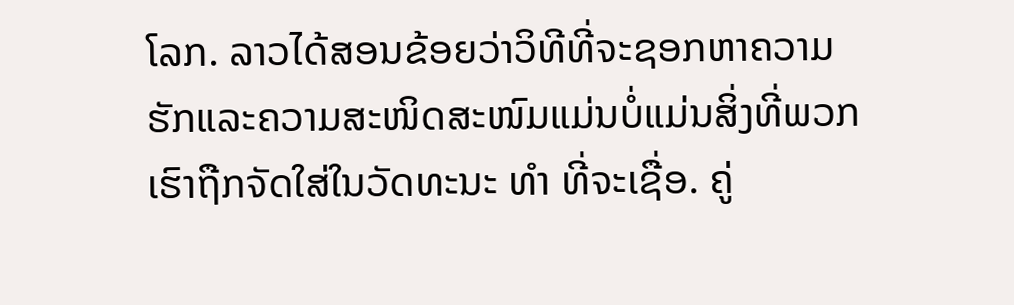ໂລກ. ລາວໄດ້ສອນຂ້ອຍວ່າວິທີທີ່ຈະຊອກຫາຄວາມຮັກແລະຄວາມສະໜິດສະໜົມແມ່ນບໍ່ແມ່ນສິ່ງທີ່ພວກເຮົາຖືກຈັດໃສ່ໃນວັດທະນະ ທຳ ທີ່ຈະເຊື່ອ. ຄູ່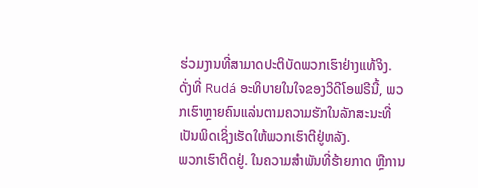ຮ່ວມງານທີ່ສາມາດປະຕິບັດພວກເຮົາຢ່າງແທ້ຈິງ.
ດັ່ງທີ່ Rudá ອະທິບາຍໃນໃຈຂອງວິດີໂອຟຣີນີ້, ພວກເຮົາຫຼາຍຄົນແລ່ນຕາມຄວາມຮັກໃນລັກສະນະທີ່ເປັນພິດເຊິ່ງເຮັດໃຫ້ພວກເຮົາຕີຢູ່ຫລັງ.
ພວກເຮົາຕິດຢູ່. ໃນຄວາມສຳພັນທີ່ຮ້າຍກາດ ຫຼືການ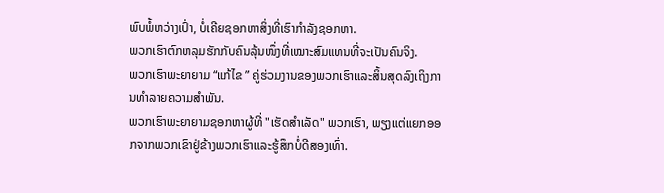ພົບພໍ້ຫວ່າງເປົ່າ, ບໍ່ເຄີຍຊອກຫາສິ່ງທີ່ເຮົາກໍາລັງຊອກຫາ.
ພວກເຮົາຕົກຫລຸມຮັກກັບຄົນລຸ້ນໜຶ່ງທີ່ເໝາະສົມແທນທີ່ຈະເປັນຄົນຈິງ.
ພວກເຮົາພະຍາຍາມ “ແກ້ໄຂ ” ຄູ່ຮ່ວມງານຂອງພວກເຮົາແລະສິ້ນສຸດລົງເຖິງການທໍາລາຍຄວາມສໍາພັນ.
ພວກເຮົາພະຍາຍາມຊອກຫາຜູ້ທີ່ "ເຮັດສໍາເລັດ" ພວກເຮົາ, ພຽງແຕ່ແຍກອອກຈາກພວກເຂົາຢູ່ຂ້າງພວກເຮົາແລະຮູ້ສຶກບໍ່ດີສອງເທົ່າ.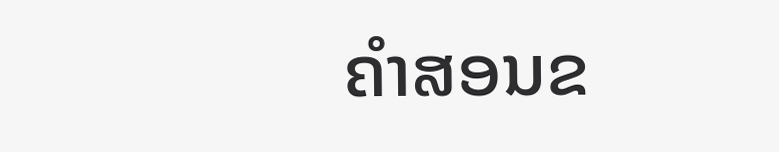ຄໍາສອນຂ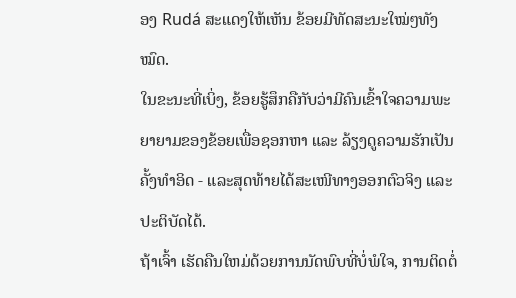ອງ Rudá ສະແດງໃຫ້ເຫັນ ຂ້ອຍມີທັດສະນະໃໝ່ໆທັງໝົດ.
ໃນຂະນະທີ່ເບິ່ງ, ຂ້ອຍຮູ້ສຶກຄືກັບວ່າມີຄົນເຂົ້າໃຈຄວາມພະຍາຍາມຂອງຂ້ອຍເພື່ອຊອກຫາ ແລະ ລ້ຽງດູຄວາມຮັກເປັນຄັ້ງທຳອິດ - ແລະສຸດທ້າຍໄດ້ສະເໜີທາງອອກຕົວຈິງ ແລະ ປະຕິບັດໄດ້.
ຖ້າເຈົ້າ ເຮັດຄືນໃຫມ່ດ້ວຍການນັດພົບທີ່ບໍ່ພໍໃຈ, ການຕິດຕໍ່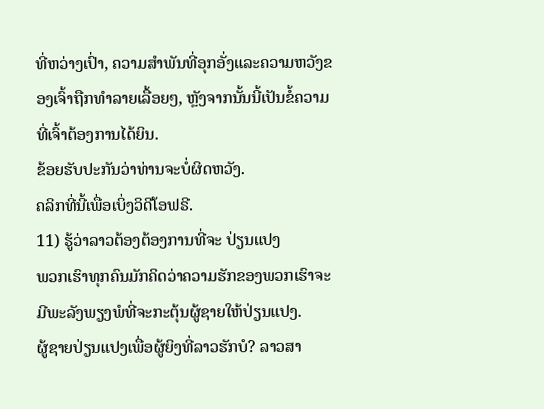ທີ່ຫວ່າງເປົ່າ, ຄວາມສໍາພັນທີ່ອຸກອັ່ງແລະຄວາມຫວັງຂອງເຈົ້າຖືກທໍາລາຍເລື້ອຍໆ, ຫຼັງຈາກນັ້ນນີ້ເປັນຂໍ້ຄວາມທີ່ເຈົ້າຕ້ອງການໄດ້ຍິນ.
ຂ້ອຍຮັບປະກັນວ່າທ່ານຈະບໍ່ຜິດຫວັງ.
ຄລິກທີ່ນີ້ເພື່ອເບິ່ງວິດີໂອຟຣີ.
11) ຮູ້ວ່າລາວຕ້ອງຕ້ອງການທີ່ຈະ ປ່ຽນແປງ
ພວກເຮົາທຸກຄົນມັກຄິດວ່າຄວາມຮັກຂອງພວກເຮົາຈະມີພະລັງພຽງພໍທີ່ຈະກະຕຸ້ນຜູ້ຊາຍໃຫ້ປ່ຽນແປງ.
ຜູ້ຊາຍປ່ຽນແປງເພື່ອຜູ້ຍິງທີ່ລາວຮັກບໍ? ລາວສາ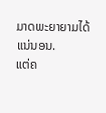ມາດພະຍາຍາມໄດ້ແນ່ນອນ.
ແຕ່ຄ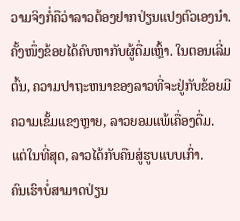ວາມຈິງກໍ່ຄືວ່າລາວຕ້ອງຢາກປ່ຽນແປງຕົວເອງນຳ.
ຄັ້ງໜຶ່ງຂ້ອຍໄດ້ຄົບຫາກັບຜູ້ດື່ມເຫຼົ້າ. ໃນຕອນເລີ່ມຕົ້ນ, ຄວາມປາຖະຫນາຂອງລາວທີ່ຈະຢູ່ກັບຂ້ອຍມີຄວາມເຂັ້ມແຂງຫຼາຍ, ລາວຍອມແພ້ເຄື່ອງດື່ມ.
ແຕ່ໃນທີ່ສຸດ, ລາວໄດ້ກັບຄືນສູ່ຮູບແບບເກົ່າ.
ຄົນເຮົາບໍ່ສາມາດປ່ຽນ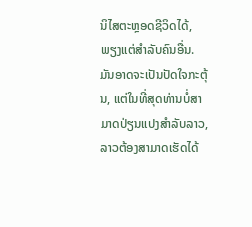ນິໄສຕະຫຼອດຊີວິດໄດ້, ພຽງແຕ່ສໍາລັບຄົນອື່ນ.
ມັນອາດຈະເປັນປັດໃຈກະຕຸ້ນ, ແຕ່ໃນທີ່ສຸດທ່ານບໍ່ສາມາດປ່ຽນແປງສໍາລັບລາວ, ລາວຕ້ອງສາມາດເຮັດໄດ້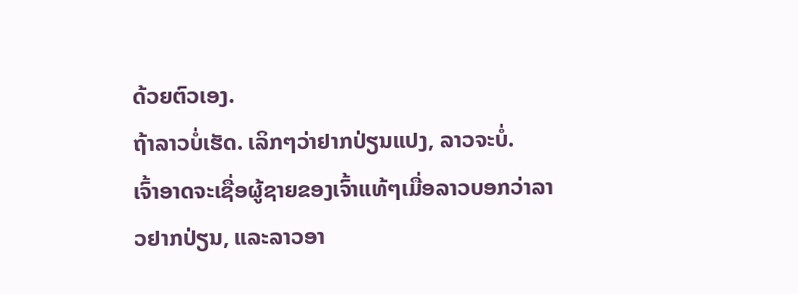ດ້ວຍຕົວເອງ.
ຖ້າລາວບໍ່ເຮັດ. ເລິກໆວ່າຢາກປ່ຽນແປງ, ລາວຈະບໍ່.
ເຈົ້າອາດຈະເຊື່ອຜູ້ຊາຍຂອງເຈົ້າແທ້ໆເມື່ອລາວບອກວ່າລາວຢາກປ່ຽນ, ແລະລາວອາ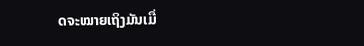ດຈະໝາຍເຖິງມັນເມື່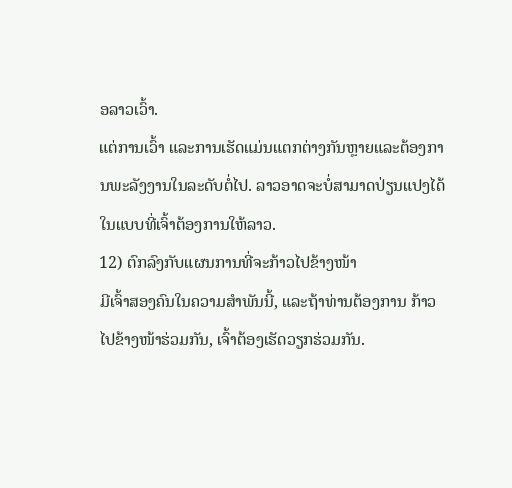ອລາວເວົ້າ.
ແຕ່ການເວົ້າ ແລະການເຮັດແມ່ນແຕກຕ່າງກັນຫຼາຍແລະຕ້ອງການພະລັງງານໃນລະດັບຕໍ່ໄປ. ລາວອາດຈະບໍ່ສາມາດປ່ຽນແປງໄດ້ໃນແບບທີ່ເຈົ້າຕ້ອງການໃຫ້ລາວ.
12) ຕົກລົງກັບແຜນການທີ່ຈະກ້າວໄປຂ້າງໜ້າ
ມີເຈົ້າສອງຄົນໃນຄວາມສໍາພັນນີ້, ແລະຖ້າທ່ານຕ້ອງການ ກ້າວໄປຂ້າງໜ້າຮ່ວມກັນ, ເຈົ້າຕ້ອງເຮັດວຽກຮ່ວມກັນ.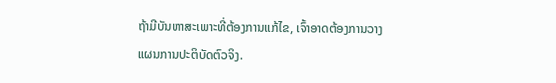ຖ້າມີບັນຫາສະເພາະທີ່ຕ້ອງການແກ້ໄຂ, ເຈົ້າອາດຕ້ອງການວາງແຜນການປະຕິບັດຕົວຈິງ.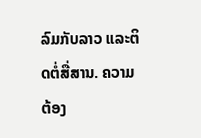ລົມກັບລາວ ແລະຕິດຕໍ່ສື່ສານ. ຄວາມຕ້ອງ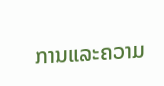ການແລະຄວາມ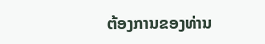ຕ້ອງການຂອງທ່ານ